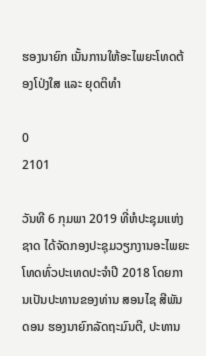ຮອງນາຍົກ ເນັ້ນການໃຫ້ອະໄພຍະໂທດຕ້ອງໂປ່ງໃສ ແລະ ຍຸດຕິທໍາ

0
2101

ວັນທີ 6 ກຸມພາ 2019 ທີ່ຫໍປະຊຸມແຫ່ງຊາດ ໄດ້ຈັດກອງປະຊຸມວຽກງານອະໄພຍະໂທດທົ່ວປະເທດປະຈໍາປີ 2018 ໂດຍການເປັນປະທານຂອງທ່ານ ສອນໄຊ ສີພັນດອນ ຮອງນາຍົກລັດຖະມົນຕີ, ປະທານ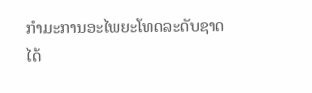ກໍາມະການອະໄພຍະໂທດລະດັບຊາດ  ໄດ້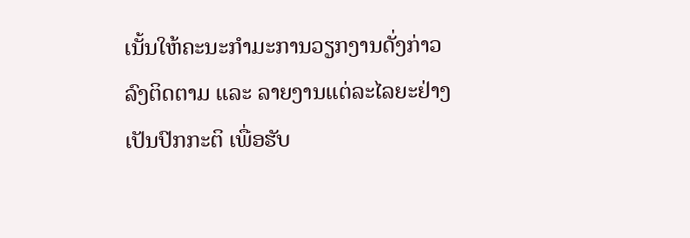ເນັ້ນໃຫ້ຄະນະກໍາມະການວຽກງານດັ່ງກ່າວລົງຕິດຕາມ ແລະ ລາຍງານແຕ່ລະໄລຍະຢ່າງເປັນປົກກະຕິ ເພື່ອຮັບ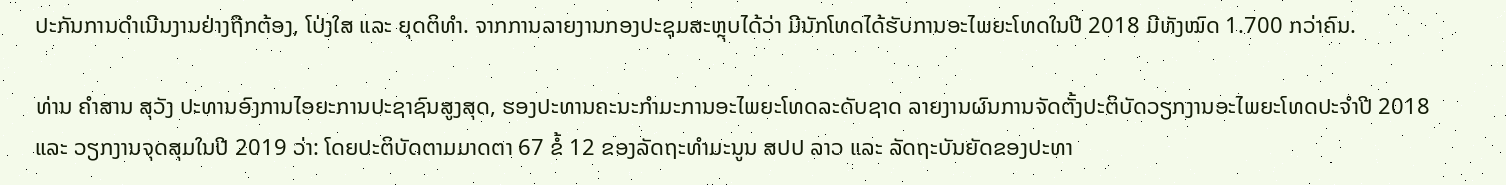ປະກັນການດໍາເນີນງານຢ່າງຖືກຕ້ອງ, ໂປ່ງໃສ ແລະ ຍຸດຕິທໍາ. ຈາກການລາຍງານກອງປະຊຸມສະຫຼຸບໄດ້ວ່າ ມີນັກໂທດໄດ້ຮັບການອະໄພຍະໂທດໃນປີ 2018 ມີທັງໝົດ 1.700 ກວ່າຄົນ.

ທ່ານ ຄໍາສານ ສຸວັງ ປະທານອົງການໄອຍະການປະຊາຊົນສູງສຸດ, ຮອງປະທານຄະນະກໍາມະການອະໄພຍະໂທດລະດັບຊາດ ລາຍງານຜົນການຈັດຕັ້ງປະຕິບັດວຽກງານອະໄພຍະໂທດປະຈໍາປີ 2018 ແລະ ວຽກງານຈຸດສຸມໃນປີ 2019 ວ່າ: ໂດຍປະຕິບັດຕາມມາດຕາ 67 ຂໍ້ 12 ຂອງລັດຖະທໍາມະນູນ ສປປ ລາວ ແລະ ລັດຖະບັນຍັດຂອງປະທາ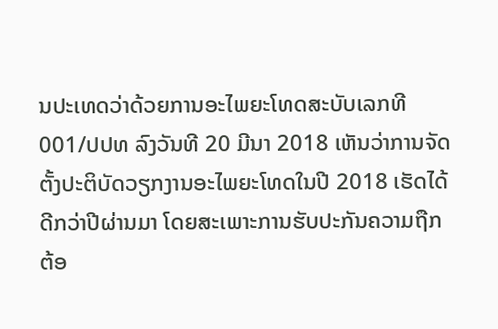ນປະເທດວ່າດ້ວຍການອະໄພຍະໂທດສະບັບເລກທີ 001/ປປທ ລົງວັນທີ 20 ມີນາ 2018 ເຫັນວ່າການຈັດຕັ້ງປະຕິບັດວຽກງານອະໄພຍະໂທດໃນປີ 2018 ເຮັດໄດ້ດີກວ່າປີຜ່ານມາ ໂດຍສະເພາະການຮັບປະກັນຄວາມຖືກຕ້ອ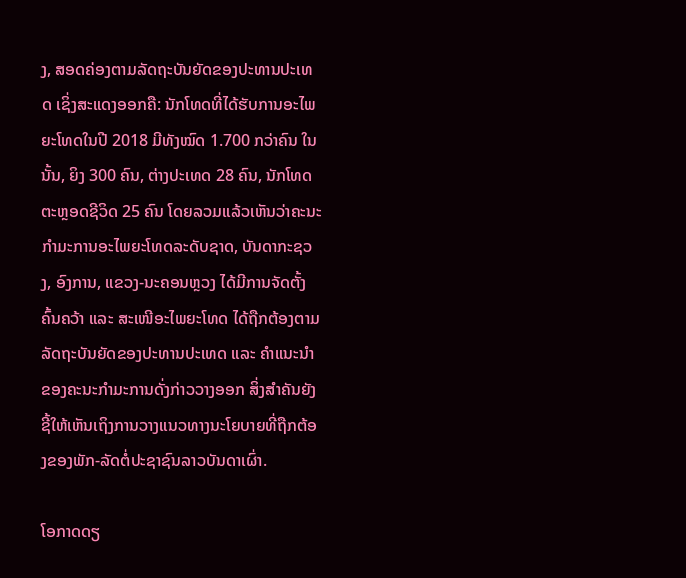ງ, ສອດຄ່ອງຕາມລັດຖະບັນຍັດຂອງປະທານປະເທດ ເຊິ່ງສະແດງອອກຄື: ນັກໂທດທີ່ໄດ້ຮັບການອະໄພຍະໂທດໃນປີ 2018 ມີທັງໝົດ 1.700 ກວ່າຄົນ ໃນນັ້ນ, ຍິງ 300 ຄົນ, ຕ່າງປະເທດ 28 ຄົນ, ນັກໂທດຕະຫຼອດຊີວິດ 25 ຄົນ ໂດຍລວມແລ້ວເຫັນວ່າຄະນະກໍາມະການອະໄພຍະໂທດລະດັບຊາດ, ບັນດາກະຊວງ, ອົງການ, ແຂວງ-ນະຄອນຫຼວງ ໄດ້ມີການຈັດຕັ້ງຄົ້ນຄວ້າ ແລະ ສະເໜີອະໄພຍະໂທດ ໄດ້ຖືກຕ້ອງຕາມລັດຖະບັນຍັດຂອງປະທານປະເທດ ແລະ ຄໍາແນະນໍາຂອງຄະນະກໍາມະການດັ່ງກ່າວວາງອອກ ສິ່ງສໍາຄັນຍັງຊີ້ໃຫ້ເຫັນເຖິງການວາງແນວທາງນະໂຍບາຍທີ່ຖືກຕ້ອງຂອງພັກ-ລັດຕໍ່ປະຊາຊົນລາວບັນດາເຜົ່າ.

ໂອກາດດຽ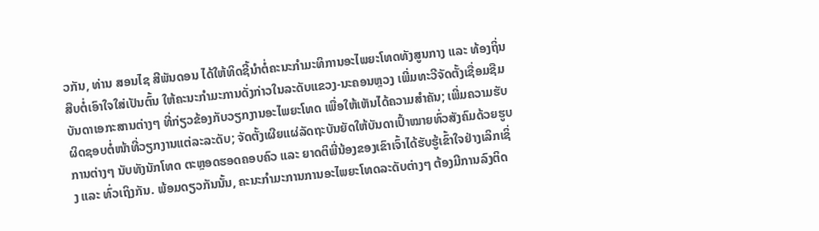ວກັນ, ທ່ານ ສອນໄຊ ສີພັນດອນ ໄດ້ໃຫ້ທິດຊີ້ນໍາຕໍ່ຄະນະກໍາມະທິການອະໄພຍະໂທດທັງສູນກາງ ແລະ ທ້ອງຖິ່ນ ສືບຕໍ່ເອົາໃຈໃສ່ເປັນຕົ້ນ ໃຫ້ຄະນະກໍາມະການດັ່ງກ່າວໃນລະດັບແຂວງ-ນະຄອນຫຼວງ ເພີ່ມທະວີຈັດຕັ້ງເຊື່ອມຊືມບັນດາເອກະສານຕ່າງໆ ທີ່ກ່ຽວຂ້ອງກັບວຽກງານອະໄພຍະໂທດ ເພື່ອໃຫ້ເຫັນໄດ້ຄວາມສໍາຄັນ; ເພີ່ມຄວາມຮັບຜິດຊອບຕໍ່ໜ້າທີ່ວຽກງານແຕ່ລະລະດັບ; ຈັດຕັ້ງເຜີຍແຜ່ລັດຖະບັນຍັດໃຫ້ບັນດາເປົ້າໝາຍທົ່ວສັງຄົມດ້ວຍຮູບການຕ່າງໆ ນັບທັງນັກໂທດ ຕະຫຼອດຮອດຄອບຄົວ ແລະ ຍາດຕິພີ່ນ້ອງຂອງເຂົາເຈົ້າໄດ້ຮັບຮູ້ເຂົ້າໃຈຢ່າງເລິກເຊິ່ງ ແລະ ທົ່ວເຖິງກັນ. ພ້ອມດຽວກັນນັ້ນ, ຄະນະກໍາມະການການອະໄພຍະໂທດລະດັບຕ່າງໆ ຕ້ອງມີການລົງຕິດ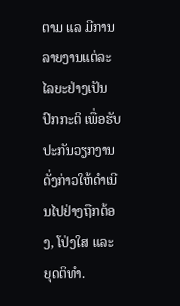ຕາມ ແລ ມີການລາຍງານແຕ່ລະໄລຍະຢ່າງເປັນປົກກະຕິ ເພື່ອຮັບປະກັນວຽກງານດັ່ງກ່າວໃຫ້ດໍາເນີນໄປຢ່າງຖືກຕ້ອງ, ໂປ່ງໃສ ແລະ ຍຸດຕິທໍາ.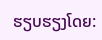ຮຽບຮຽງໂດຍ: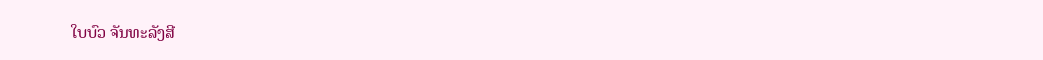ໃບບົວ ຈັນທະລັງສີ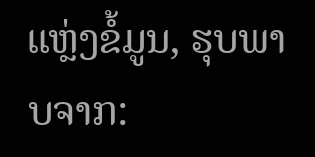ແຫຼ່ງຂໍ້ມູນ, ຮຸບພາບຈາກ: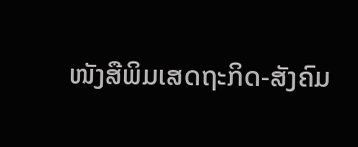ໜັງສືພິມເສດຖະກິດ-ສັງຄົມ